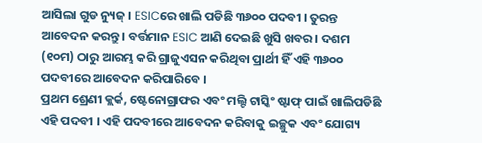ଆସିଲା ଗୁଡ ନ୍ୟୁଜ୍ । ESICରେ ଖାଲି ପଡିଛି ୩୬୦୦ ପଦବୀ । ତୁରନ୍ତ ଆବେଦନ କରନ୍ତୁ । ବର୍ତ୍ତମାନ ESIC ଆଣି ଦେଇଛି ଖୁସି ଖବର । ଦଶମ (୧୦ମ) ଠାରୁ ଆରମ୍ଭ କରି ଗ୍ରାଜୁଏସନ କରିଥିବା ପ୍ରାର୍ଥୀ ହିଁ ଏହି ୩୬୦୦ ପଦବୀରେ ଆବେଦନ କରିପାରିବେ ।
ପ୍ରଥମ ଶ୍ରେଣୀ କ୍ଲର୍କ, ଷ୍ଟେନୋଗ୍ରାଫର ଏବଂ ମଲ୍ଟି ଟାସ୍କିଂ ଷ୍ଟାଫ୍ ପାଇଁ ଖାଲିପଡିଛି ଏହି ପଦବୀ । ଏହି ପଦବୀରେ ଆବେଦନ କରିବାକୁ ଇଚ୍ଛୁକ ଏବଂ ଯୋଗ୍ୟ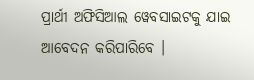ପ୍ରାର୍ଥୀ ଅଫିସିଆଲ ୱେବସାଇଟକୁ ଯାଇ ଆବେଦନ କରିପାରିବେ ।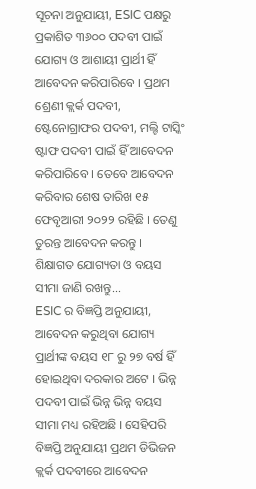ସୂଚନା ଅନୁଯାୟୀ, ESIC ପକ୍ଷରୁ ପ୍ରକାଶିତ ୩୬୦୦ ପଦବୀ ପାଇଁ ଯୋଗ୍ୟ ଓ ଆଶାୟୀ ପ୍ରାର୍ଥୀ ହିଁ ଆବେଦନ କରିପାରିବେ । ପ୍ରଥମ ଶ୍ରେଣୀ କ୍ଲର୍କ ପଦବୀ, ଷ୍ଟେନୋଗ୍ରାଫର ପଦବୀ, ମଲ୍ଟି ଟାସ୍କିଂ ଷ୍ଟାଫ ପଦବୀ ପାଇଁ ହିଁ ଆବେଦନ କରିପାରିବେ । ତେବେ ଆବେଦନ କରିବାର ଶେଷ ତାରିଖ ୧୫ ଫେବୃଆରୀ ୨୦୨୨ ରହିଛି । ତେଣୁ ତୁରନ୍ତ ଆବେଦନ କରନ୍ତୁ ।
ଶିକ୍ଷାଗତ ଯୋଗ୍ୟତା ଓ ବୟସ ସୀମା ଜାଣି ରଖନ୍ତୁ...
ESIC ର ବିଜ୍ଞପ୍ତି ଅନୁଯାୟୀ, ଆବେଦନ କରୁଥିବା ଯୋଗ୍ୟ ପ୍ରାର୍ଥୀଙ୍କ ବୟସ ୧୮ ରୁ ୨୭ ବର୍ଷ ହିଁ ହୋଇଥିବା ଦରକାର ଅଟେ । ଭିନ୍ନ ପଦବୀ ପାଇଁ ଭିନ୍ନ ଭିନ୍ନ ବୟସ ସୀମା ମଧ୍ୟ ରହିଅଛି । ସେହିପରି ବିଜ୍ଞପ୍ତି ଅନୁଯାୟୀ ପ୍ରଥମ ଡିଭିଜନ କ୍ଲର୍କ ପଦବୀରେ ଆବେଦନ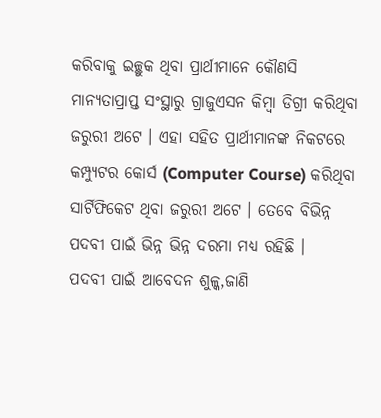କରିବାକୁ ଇଚ୍ଛୁକ ଥିବା ପ୍ରାର୍ଥୀମାନେ କୌଣସି ମାନ୍ୟତାପ୍ରାପ୍ତ ସଂସ୍ଥାରୁ ଗ୍ରାଜୁଏସନ କିମ୍ବା ଡିଗ୍ରୀ କରିଥିବା ଜରୁରୀ ଅଟେ । ଏହା ସହିତ ପ୍ରାର୍ଥୀମାନଙ୍କ ନିକଟରେ କମ୍ପ୍ୟୁଟର କୋର୍ସ (Computer Course) କରିଥିବା ସାର୍ଟିଫିକେଟ ଥିବା ଜରୁରୀ ଅଟେ । ତେବେ ବିଭିନ୍ନ ପଦବୀ ପାଇଁ ଭିନ୍ନ ଭିନ୍ନ ଦରମା ମଧ୍ଯ ରହିଛି ।
ପଦବୀ ପାଇଁ ଆବେଦନ ଶୁଳ୍କ,ଜାଣି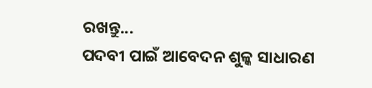ରଖନ୍ତୁ...
ପଦବୀ ପାଇଁ ଆବେଦନ ଶୁଳ୍କ ସାଧାରଣ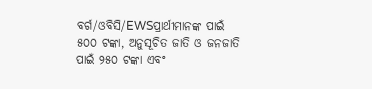ବର୍ଗ/ଓବିସି/EWSପ୍ରାର୍ଥୀମାନଙ୍କ ପାଇଁ ୫୦୦ ଟଙ୍କା, ଅନୁସୂଚିତ ଜାତି ଓ ଜନଜାତି ପାଇଁ ୨୫୦ ଟଙ୍କା ଏବଂ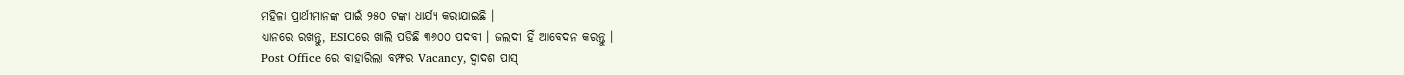ମହିଳା ପ୍ରାର୍ଥୀମାନଙ୍କ ପାଇଁ ୨୫୦ ଟଙ୍କା ଧାର୍ଯ୍ୟ କରାଯାଇଛି ।
ଧ୍ୟାନରେ ରଖନ୍ତୁ, ESICରେ ଖାଲି ପଡିଛି ୩୬୦୦ ପଦବୀ । ଜଲଦୀ ହିଁ ଆବେଦନ କରନ୍ତୁ ।
Post Office ରେ ବାହାରିଲା ବମ୍ଫର Vacancy, ଦ୍ୱାଦଶ ପାସ୍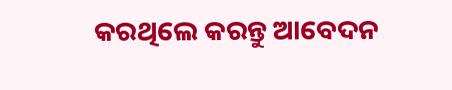କରଥିଲେ କରନ୍ତୁ ଆବେଦନ